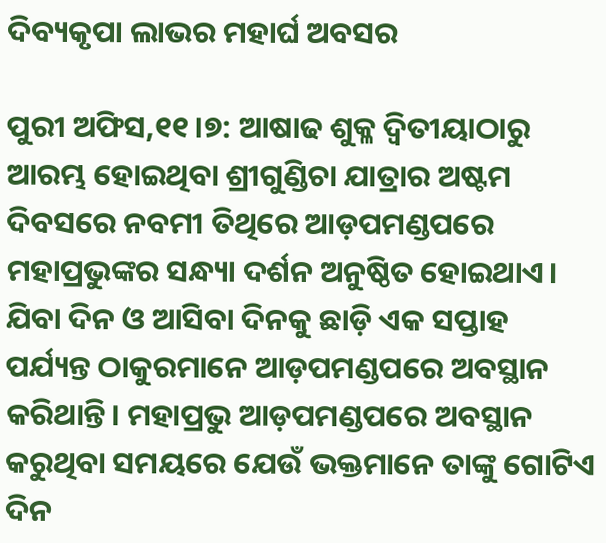ଦିବ୍ୟକୃପା ଲାଭର ମହାର୍ଘ ଅବସର

ପୁରୀ ଅଫିସ,୧୧।୭: ଆଷାଢ ଶୁକ୍ଳ ଦ୍ୱିତୀୟାଠାରୁ ଆରମ୍ଭ ହୋଇଥିବା ଶ୍ରୀଗୁଣ୍ଡିଚା ଯାତ୍ରାର ଅଷ୍ଟମ ଦିବସରେ ନବମୀ ତିଥିରେ ଆଡ଼ପମଣ୍ଡପରେ ମହାପ୍ରଭୁଙ୍କର ସନ୍ଧ୍ୟା ଦର୍ଶନ ଅନୁଷ୍ଠିତ ହୋଇଥାଏ। ଯିବା ଦିନ ଓ ଆସିବା ଦିନକୁ ଛାଡ଼ି ଏକ ସପ୍ତାହ ପର୍ଯ୍ୟନ୍ତ ଠାକୁରମାନେ ଆଡ଼ପମଣ୍ଡପରେ ଅବସ୍ଥାନ କରିଥାନ୍ତି। ମହାପ୍ରଭୁ ଆଡ଼ପମଣ୍ଡପରେ ଅବସ୍ଥାନ କରୁଥିବା ସମୟରେ ଯେଉଁ ଭକ୍ତମାନେ ତାଙ୍କୁ ଗୋଟିଏ ଦିନ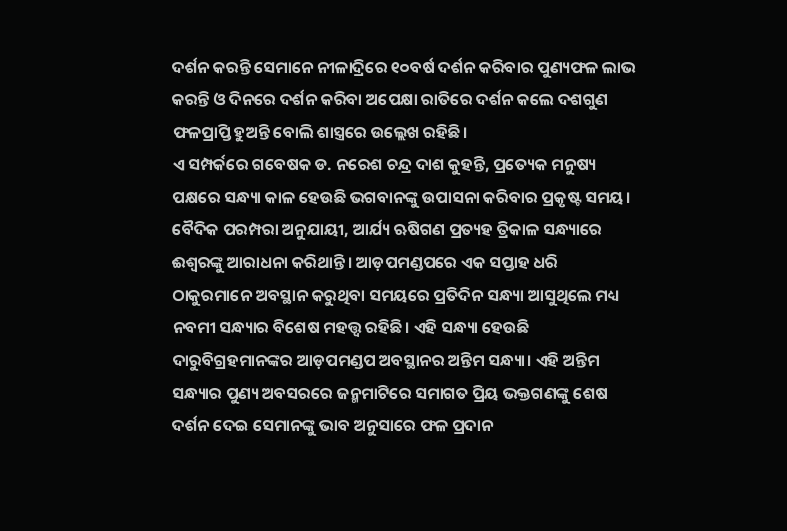ଦର୍ଶନ କରନ୍ତି ସେମାନେ ନୀଳାଦ୍ରିରେ ୧୦ବର୍ଷ ଦର୍ଶନ କରିବାର ପୁଣ୍ୟଫଳ ଲାଭ କରନ୍ତି ଓ ଦିନରେ ଦର୍ଶନ କରିବା ଅପେକ୍ଷା ରାତିରେ ଦର୍ଶନ କଲେ ଦଶଗୁଣ ଫଳପ୍ରାପ୍ତି ହୁଅନ୍ତି ବୋଲି ଶାସ୍ତ୍ରରେ ଉଲ୍ଲେଖ ରହିଛି।
ଏ ସମ୍ପର୍କରେ ଗବେଷକ ଡ. ନରେଶ ଚନ୍ଦ୍ର ଦାଶ କୁହନ୍ତି, ପ୍ରତ୍ୟେକ ମନୁଷ୍ୟ ପକ୍ଷରେ ସନ୍ଧ୍ୟା କାଳ ହେଉଛି ଭଗବାନଙ୍କୁ ଉପାସନା କରିବାର ପ୍ରକୃଷ୍ଟ ସମୟ। ବୈଦିକ ପରମ୍ପରା ଅନୁଯାୟୀ, ଆର୍ଯ୍ୟ ଋଷିଗଣ ପ୍ରତ୍ୟହ ତ୍ରିକାଳ ସନ୍ଧ୍ୟାରେ ଈଶ୍ୱରଙ୍କୁ ଆରାଧନା କରିଥାନ୍ତି। ଆଡ଼ପମଣ୍ଡପରେ ଏକ ସପ୍ତାହ ଧରି ଠାକୁରମାନେ ଅବସ୍ଥାନ କରୁଥିବା ସମୟରେ ପ୍ରତିଦିନ ସନ୍ଧ୍ୟା ଆସୁଥିଲେ ମଧ୍ୟ ନବମୀ ସନ୍ଧ୍ୟାର ବିଶେଷ ମହତ୍ତ୍ୱ ରହିଛି। ଏହି ସନ୍ଧ୍ୟା ହେଉଛି ଦାରୁବିଗ୍ରହମାନଙ୍କର ଆଡ଼ପମଣ୍ଡପ ଅବସ୍ଥାନର ଅନ୍ତିମ ସନ୍ଧ୍ୟା। ଏହି ଅନ୍ତିମ ସନ୍ଧ୍ୟାର ପୁଣ୍ୟ ଅବସରରେ ଜନ୍ମମାଟିରେ ସମାଗତ ପ୍ରିୟ ଭକ୍ତଗଣଙ୍କୁ ଶେଷ ଦର୍ଶନ ଦେଇ ସେମାନଙ୍କୁ ଭାବ ଅନୁସାରେ ଫଳ ପ୍ରଦାନ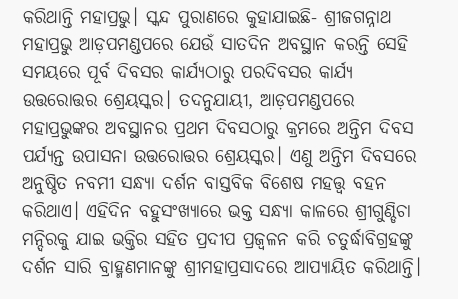କରିଥାନ୍ତି ମହାପ୍ରଭୁ। ସ୍କନ୍ଦ ପୁରାଣରେ କୁହାଯାଇଛି- ଶ୍ରୀଜଗନ୍ନାଥ ମହାପ୍ରଭୁ ଆଡ଼ପମଣ୍ଡପରେ ଯେଉଁ ସାତଦିନ ଅବସ୍ଥାନ କରନ୍ତି ସେହି ସମୟରେ ପୂର୍ବ ଦିବସର କାର୍ଯ୍ୟଠାରୁ ପରଦିବସର କାର୍ଯ୍ୟ ଉତ୍ତରୋତ୍ତର ଶ୍ରେୟସ୍କର। ତଦନୁଯାୟୀ, ଆଡ଼ପମଣ୍ଡପରେ ମହାପ୍ରଭୁଙ୍କର ଅବସ୍ଥାନର ପ୍ରଥମ ଦିବସଠାରୁ କ୍ରମରେ ଅନ୍ତିମ ଦିବସ ପର୍ଯ୍ୟନ୍ତ ଉପାସନା ଉତ୍ତରୋତ୍ତର ଶ୍ରେୟସ୍କର। ଏଣୁ ଅନ୍ତିମ ଦିବସରେ ଅନୁଷ୍ଠିତ ନବମୀ ସନ୍ଧ୍ୟା ଦର୍ଶନ ବାସ୍ତବିକ ବିଶେଷ ମହତ୍ତ୍ବ ବହନ କରିଥାଏ। ଏହିଦିନ ବହୁସଂଖ୍ୟାରେ ଭକ୍ତ ସନ୍ଧ୍ୟା କାଳରେ ଶ୍ରୀଗୁଣ୍ଡିଚା ମନ୍ଦିରକୁ ଯାଇ ଭକ୍ତିର ସହିତ ପ୍ରଦୀପ ପ୍ରଜ୍ୱଳନ କରି ଚତୁର୍ଦ୍ଧାବିଗ୍ରହଙ୍କୁ ଦର୍ଶନ ସାରି ବ୍ରାହ୍ମଣମାନଙ୍କୁ ଶ୍ରୀମହାପ୍ରସାଦରେ ଆପ୍ୟାୟିତ କରିଥାନ୍ତି।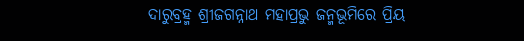ଦାରୁବ୍ରହ୍ମ ଶ୍ରୀଜଗନ୍ନାଥ ମହାପ୍ରଭୁ ଜନ୍ମଭୂମିରେ ପ୍ରିୟ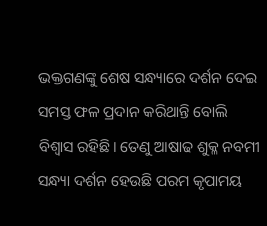ଭକ୍ତଗଣଙ୍କୁ ଶେଷ ସନ୍ଧ୍ୟାରେ ଦର୍ଶନ ଦେଇ ସମସ୍ତ ଫଳ ପ୍ରଦାନ କରିଥାନ୍ତି ବୋଲି ବିଶ୍ୱାସ ରହିଛି। ତେଣୁ ଆଷାଢ ଶୁକ୍ଳ ନବମୀ ସନ୍ଧ୍ୟା ଦର୍ଶନ ହେଉଛି ପରମ କୃପାମୟ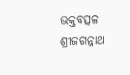ଭକ୍ତବତ୍ସଳ ଶ୍ରୀଜଗନ୍ନାଥ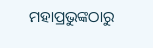ମହାପ୍ରଭୁଙ୍କଠାରୁ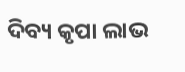ଦିବ୍ୟ କୃପା ଲାଭ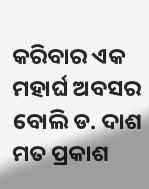କରିବାର ଏକ ମହାର୍ଘ ଅବସର ବୋଲି ଡ. ଦାଶ ମତ ପ୍ରକାଶ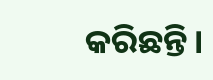କରିଛନ୍ତି।